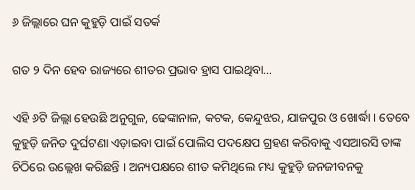୬ ଜିଲ୍ଲାରେ ଘନ କୁହୁଡ଼ି ପାଇଁ ସତର୍କ

ଗତ ୨ ଦିନ ହେବ ରାଜ୍ୟରେ ଶୀତର ପ୍ରଭାବ ହ୍ରାସ ପାଇଥିବା…

ଏହି ୬ଟି ଜିଲ୍ଲା ହେଉଛି ଅନୁଗୁଳ, ଢେଙ୍କାନାଳ, କଟକ, କେନ୍ଦୁଝର, ଯାଜପୁର ଓ ଖୋର୍ଦ୍ଧା । ତେବେ କୁହୁଡ଼ି ଜନିତ ଦୁର୍ଘଟଣା ଏଡ଼ାଇବା ପାଇଁ ପୋଲିସ ପଦକ୍ଷେପ ଗ୍ରହଣ କରିବାକୁ ଏସଆରସି ତାଙ୍କ ଚିଠିରେ ଉଲ୍ଲେଖ କରିଛନ୍ତି । ଅନ୍ୟପକ୍ଷରେ ଶୀତ କମିଥିଲେ ମଧ୍ୟ କୁହୁଡ଼ି ଜନଜୀବନକୁ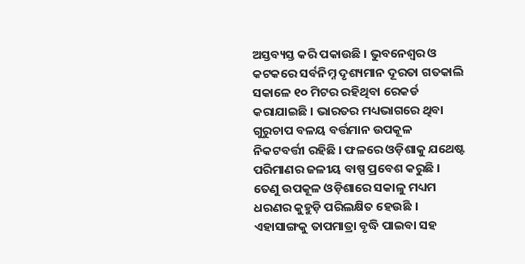ଅସ୍ତବ୍ୟସ୍ତ କରି ପକାଉଛି । ଭୁବନେଶ୍ୱର ଓ କଟକରେ ସର୍ବନିମ୍ନ ଦୃଶ୍ୟମାନ ଦୂରତା ଗତକାଲି ସକାଳେ ୧୦ ମିଟର ରହିଥିବା ରେକର୍ଡ କରାଯାଇଛି । ଭାରତର ମଧ୍ୟଭାଗରେ ଥିବା ଗୁରୁଚାପ ବଳୟ ବର୍ତ୍ତମାନ ଉପକୂଳ ନିକଟବର୍ତ୍ତୀ ରହିଛି । ଫଳରେ ଓଡ଼ିଶାକୁ ଯଥେଷ୍ଟ ପରିମାଣର ଜଳୀୟ ବାଷ୍ପ ପ୍ରବେଶ କରୁଛି । ତେଣୁ ଉପକୂଳ ଓଡ଼ିଶାରେ ସକାଳୁ ମଧ୍ୟମ ଧରଣର କୁହୁଡ଼ି ପରିଲକ୍ଷିତ ହେଉଛି । ଏହାସାଙ୍ଗକୁ ତାପମାତ୍ରା ବୃଦ୍ଧି ପାଇବା ସହ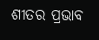ଶୀତର ପ୍ରଭାବ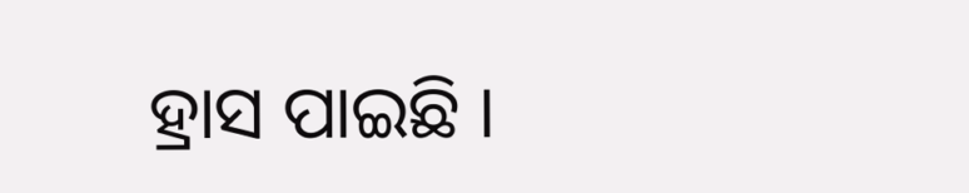ହ୍ରାସ ପାଇଛି ।